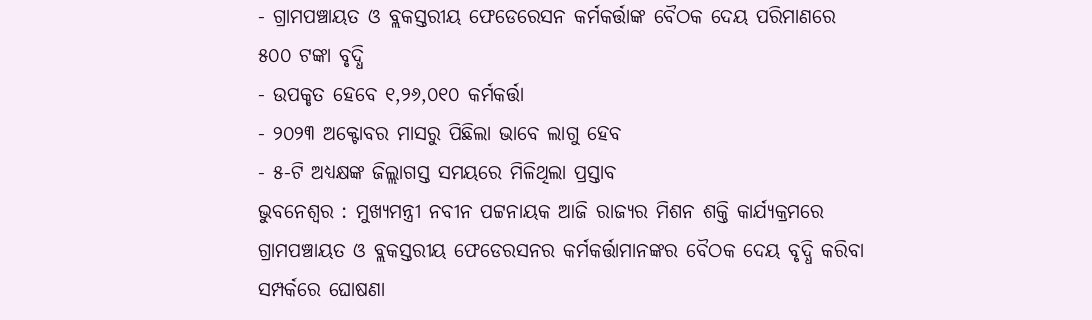- ଗ୍ରାମପଞ୍ଚାୟତ ଓ ବ୍ଲକସ୍ତରୀୟ ଫେଡେରେସନ କର୍ମକର୍ତ୍ତାଙ୍କ ବୈଠକ ଦେୟ ପରିମାଣରେ ୫୦୦ ଟଙ୍କା ବୃଦ୍ଧି
- ଉପକୃତ ହେବେ ୧,୨୬,୦୧୦ କର୍ମକର୍ତ୍ତା
- ୨୦୨୩ ଅକ୍ଟୋବର ମାସରୁ ପିଛିଲା ଭାବେ ଲାଗୁ ହେବ
- ୫-ଟି ଅଧ୍ୟକ୍ଷଙ୍କ ଜିଲ୍ଲାଗସ୍ତ ସମୟରେ ମିଳିଥିଲା ପ୍ରସ୍ତାବ
ଭୁବନେଶ୍ୱର : ମୁଖ୍ୟମନ୍ତ୍ରୀ ନବୀନ ପଟ୍ଟନାୟକ ଆଜି ରାଜ୍ୟର ମିଶନ ଶକ୍ତି କାର୍ଯ୍ୟକ୍ରମରେ ଗ୍ରାମପଞ୍ଚାୟତ ଓ ବ୍ଲକସ୍ତରୀୟ ଫେଡେରସନର କର୍ମକର୍ତ୍ତାମାନଙ୍କର ବୈଠକ ଦେୟ ବୃଦ୍ଧି କରିବା ସମ୍ପର୍କରେ ଘୋଷଣା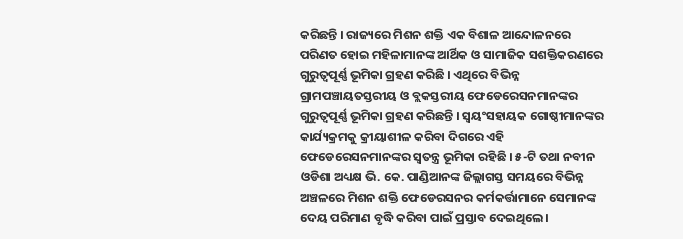କରିଛନ୍ତି । ରାଜ୍ୟରେ ମିଶନ ଶକ୍ତି ଏକ ବିଶାଳ ଆନ୍ଦୋଳନରେ ପରିଣତ ହୋଇ ମହିଳାମାନଙ୍କ ଆର୍ଥିକ ଓ ସାମାଜିକ ସଶକ୍ତିକରଣରେ ଗୁରୁତ୍ୱପୂର୍ଣ୍ଣ ଭୂମିକା ଗ୍ରହଣ କରିଛି । ଏଥିରେ ବିଭିନ୍ନ ଗ୍ରାମପଞ୍ଚାୟତସ୍ତରୀୟ ଓ ବ୍ଲକସ୍ତରୀୟ ଫେଡେରେସନମାନଙ୍କର ଗୁରୁତ୍ୱପୂର୍ଣ୍ଣ ଭୂମିକା ଗ୍ରହଣ କରିଛନ୍ତି । ସ୍ୱୟଂସହାୟକ ଗୋଷ୍ଠୀମାନଙ୍କର କାର୍ଯ୍ୟକ୍ରମକୁ କ୍ରୀୟାଶୀଳ କରିବା ଦିଗରେ ଏହି ଫେଡେରେସନମାନଙ୍କର ସ୍ୱତନ୍ତ୍ର ଭୂମିକା ରହିଛି । ୫-ଟି ତଥା ନବୀନ ଓଡିଶା ଅଧ୍ୟକ୍ଷ ଭି. କେ. ପାଣ୍ଡିଆନଙ୍କ ଜିଲ୍ଲାଗସ୍ତ ସମୟରେ ବିଭିନ୍ନ ଅଞ୍ଚଳରେ ମିଶନ ଶକ୍ତି ଫେଡେରସନର କର୍ମକର୍ତ୍ତାମାନେ ସେମାନଙ୍କ ଦେୟ ପରିମାଣ ବୃଦ୍ଧି କରିବା ପାଇଁ ପ୍ରସ୍ତାବ ଦେଇଥିଲେ ।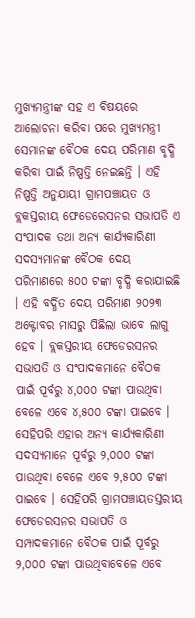ମୁଖ୍ୟମନ୍ତ୍ରୀଙ୍କ ସହ ଏ ବିଷୟରେ ଆଲୋଚନା କରିବା ପରେ ମୁଖ୍ୟମନ୍ତ୍ରୀ ସେମାନଙ୍କ ବୈଠକ ଦେୟ ପରିମାଣ ବୃଦ୍ଧି କରିବା ପାଇଁ ନିଷ୍ପତ୍ତି ନେଇଛନ୍ତି । ଏହି ନିଷ୍ପତ୍ତି ଅନୁଯାୟୀ ଗ୍ରାମପଞ୍ଚାୟତ ଓ ବ୍ଲକସ୍ତରୀୟ ଫେଡେରେସନର ସଭାପତି ଏ ସଂପାଦକ ତଥା ଅନ୍ୟ କାର୍ଯ୍ୟକାରିଣୀ ସଦସ୍ୟମାନଙ୍କ ବୈଠକ ଦେୟ ପରିମାଣରେ ୫୦୦ ଟଙ୍କା ବୃଦ୍ଧି କରାଯାଇଛି । ଏହି ବର୍ଦ୍ଧିତ ଦେୟ ପରିମାଣ ୨୦୨୩ ଅକ୍ଟୋବର ମାସରୁ ପିଛିଲା ଭାବେ ଲାଗୁ ହେବ । ବ୍ଲକସ୍ତରୀୟ ଫେଡେରସନର ସଭାପତି ଓ ସଂପାଦକମାନେ ବୈଠକ ପାଇଁ ପୂର୍ବରୁ ୪,୦୦୦ ଟଙ୍କା ପାଉଥିବା ବେଳେ ଏବେ ୪,୫୦୦ ଟଙ୍କା ପାଇବେ । ସେହିପରି ଏହାର ଅନ୍ୟ କାର୍ଯ୍ୟକାରିଣୀ ସଦସ୍ୟମାନେ ପୂର୍ବରୁ ୨,୦୦୦ ଟଙ୍କା ପାଉଥିବା ବେଳେ ଏବେ ୨,୫୦୦ ଟଙ୍କା ପାଇବେ । ସେହିପରି ଗ୍ରାମପଞ୍ଚାୟତସ୍ତରୀୟ ଫେଡେରସନର ସଭାପତି ଓ ସମ୍ପାଦକମାନେ ବୈଠକ ପାଇଁ ପୂର୍ବରୁ ୨,୦୦୦ ଟଙ୍କା ପାଉଥିବାବେଳେ ଏବେ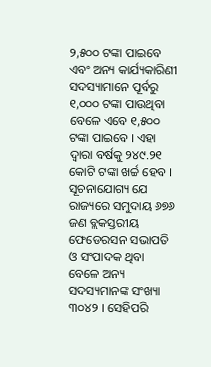୨,୫୦୦ ଟଙ୍କା ପାଇବେ ଏବଂ ଅନ୍ୟ କାର୍ଯ୍ୟକାରିଣୀ ସଦସ୍ୟାମାନେ ପୂର୍ବରୁ ୧,୦୦୦ ଟଙ୍କା ପାଉଥିବା ବେଳେ ଏବେ ୧,୫୦୦ ଟଙ୍କା ପାଇବେ । ଏହା ଦ୍ୱାରା ବର୍ଷକୁ ୨୪୯.୨୧ କୋଟି ଟଙ୍କା ଖର୍ଚ୍ଚ ହେବ । ସୂଚନାଯୋଗ୍ୟ ଯେ ରାଜ୍ୟରେ ସମୁଦାୟ ୬୭୬ ଜଣ ବ୍ଲକସ୍ତରୀୟ ଫେଡେରସନ ସଭାପତି ଓ ସଂପାଦକ ଥିବା ବେଳେ ଅନ୍ୟ ସଦସ୍ୟମାନଙ୍କ ସଂଖ୍ୟା ୩୦୪୨ । ସେହିପରି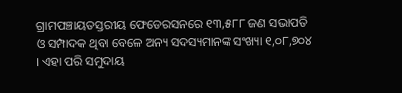ଗ୍ରାମପଞ୍ଚାୟତସ୍ତରୀୟ ଫେଡେରସନରେ ୧୩,୫୮୮ ଜଣ ସଭାପତି ଓ ସମ୍ପାଦକ ଥିବା ବେଳେ ଅନ୍ୟ ସଦସ୍ୟମାନଙ୍କ ସଂଖ୍ୟା ୧,୦୮,୭୦୪ । ଏହା ପରି ସମୁଦାୟ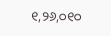୧,୨୬,୦୧୦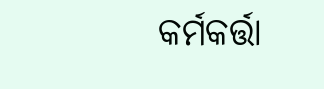କର୍ମକର୍ତ୍ତା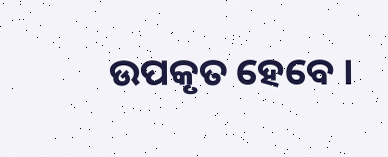ଉପକୃତ ହେବେ ।